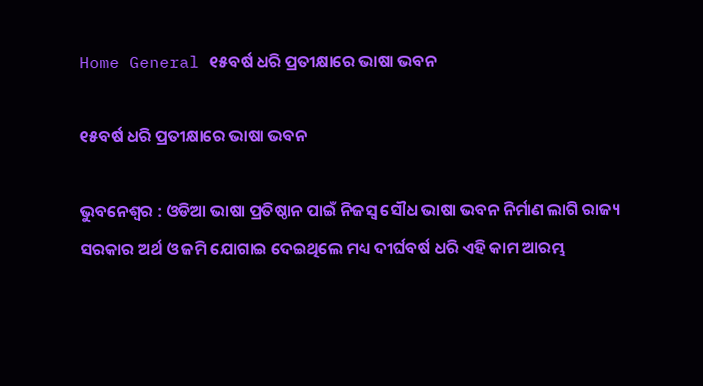Home General ୧୫ବର୍ଷ ଧରି ପ୍ରତୀକ୍ଷାରେ ଭାଷା ଭବନ

୧୫ବର୍ଷ ଧରି ପ୍ରତୀକ୍ଷାରେ ଭାଷା ଭବନ

ଭୁବନେଶ୍ୱର : ଓଡିଆ ଭାଷା ପ୍ରତିଷ୍ଠାନ ପାଇଁ ନିଜସ୍ୱ ସୌଧ ଭାଷା ଭବନ ନିର୍ମାଣ ଲାଗି ରାଜ୍ୟ ସରକାର ଅର୍ଥ ଓ ଜମି ଯୋଗାଇ ଦେଇଥିଲେ ମଧ୍ୟ ଦୀର୍ଘବର୍ଷ ଧରି ଏହି କାମ ଆରମ୍ଭ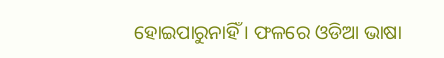ହୋଇପାରୁନାହିଁ । ଫଳରେ ଓଡିଆ ଭାଷା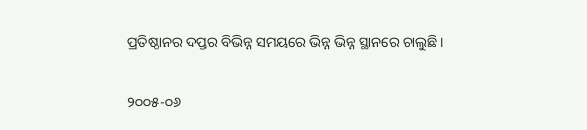ପ୍ରତିଷ୍ଠାନର ଦପ୍ତର ବିଭିନ୍ନ ସମୟରେ ଭିନ୍ନ ଭିନ୍ନ ସ୍ଥାନରେ ଚାଲୁଛି ।

୨୦୦୫-୦୬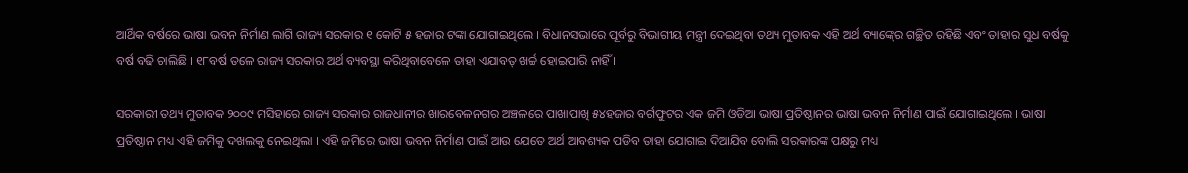ଆର୍ଥିକ ବର୍ଷରେ ଭାଷା ଭବନ ନିର୍ମାଣ ଲାଗି ରାଜ୍ୟ ସରକାର ୧ କୋଟି ୫ ହଜାର ଟଙ୍କା ଯୋଗାଇଥିଲେ । ବିଧାନସଭାରେ ପୂର୍ବରୁ ବିଭାଗୀୟ ମନ୍ତ୍ରୀ ଦେଇଥିବା ତଥ୍ୟ ମୁତାବକ ଏହି ଅର୍ଥ ବ୍ୟାଙ୍କ୍‍ରେ ଗଚ୍ଛିତ ରହିଛି ଏବଂ ତାହାର ସୁଧ ବର୍ଷକୁ ବର୍ଷ ବଢି ଚାଲିଛି । ୧୮ବର୍ଷ ତଳେ ରାଜ୍ୟ ସରକାର ଅର୍ଥ ବ୍ୟବସ୍ଥା କରିଥିବାବେଳେ ତାହା ଏଯାବତ୍‍ ଖର୍ଚ୍ଚ ହୋଇପାରି ନାହିଁ ।

ସରକାରୀ ତଥ୍ୟ ମୁତାବକ ୨୦୦୯ ମସିହାରେ ରାଜ୍ୟ ସରକାର ରାଜଧାନୀର ଖାରବେଳନଗର ଅଞ୍ଚଳରେ ପାଖାପାଖି ୫୪ହଜାର ବର୍ଗଫୁଟର ଏକ ଜମି ଓଡିଆ ଭାଷା ପ୍ରତିଷ୍ଠାନର ଭାଷା ଭବନ ନିର୍ମାଣ ପାଇଁ ଯୋଗାଇଥିଲେ । ଭାଷା ପ୍ରତିଷ୍ଠାନ ମଧ୍ୟ ଏହି ଜମିକୁ ଦଖଲକୁ ନେଇଥିଲା । ଏହି ଜମିରେ ଭାଷା ଭବନ ନିର୍ମାଣ ପାଇଁ ଆଉ ଯେତେ ଅର୍ଥ ଆବଶ୍ୟକ ପଡିବ ତାହା ଯୋଗାଇ ଦିଆଯିବ ବୋଲି ସରକାରଙ୍କ ପକ୍ଷରୁ ମଧ୍ୟ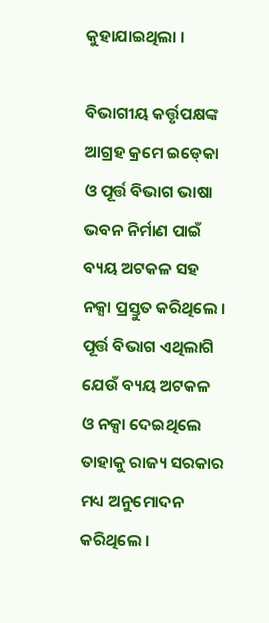କୁହାଯାଇଥିଲା ।

ବିଭାଗୀୟ କର୍ତ୍ତୃପକ୍ଷଙ୍କ ଆଗ୍ରହ କ୍ରମେ ଇଡ୍‍କୋ ଓ ପୂର୍ତ୍ତ ବିଭାଗ ଭାଷା ଭବନ ନିର୍ମାଣ ପାଇଁ ବ୍ୟୟ ଅଟକଳ ସହ ନକ୍ସା ପ୍ରସ୍ତୁତ କରିଥିଲେ । ପୂର୍ତ୍ତ ବିଭାଗ ଏଥିଲାଗି ଯେଉଁ ବ୍ୟୟ ଅଟକଳ ଓ ନକ୍ସା ଦେଇଥିଲେ ତାହାକୁ ରାଜ୍ୟ ସରକାର ମଧ୍ୟ ଅନୁମୋଦନ କରିଥିଲେ ।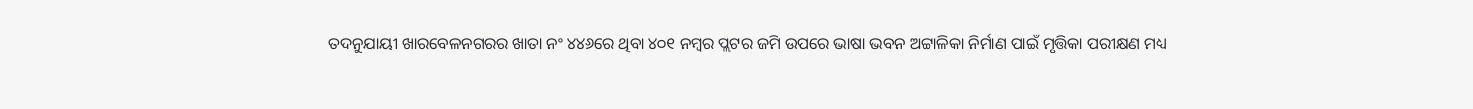ତଦନୁଯାୟୀ ଖାରବେଳନଗରର ଖାତା ନଂ ୪୪୬ରେ ଥିବା ୪୦୧ ନମ୍ବର ପ୍ଲଟର ଜମି ଉପରେ ଭାଷା ଭବନ ଅଟ୍ଟାଳିକା ନିର୍ମାଣ ପାଇଁ ମୃତ୍ତିକା ପରୀକ୍ଷଣ ମଧ୍ୟ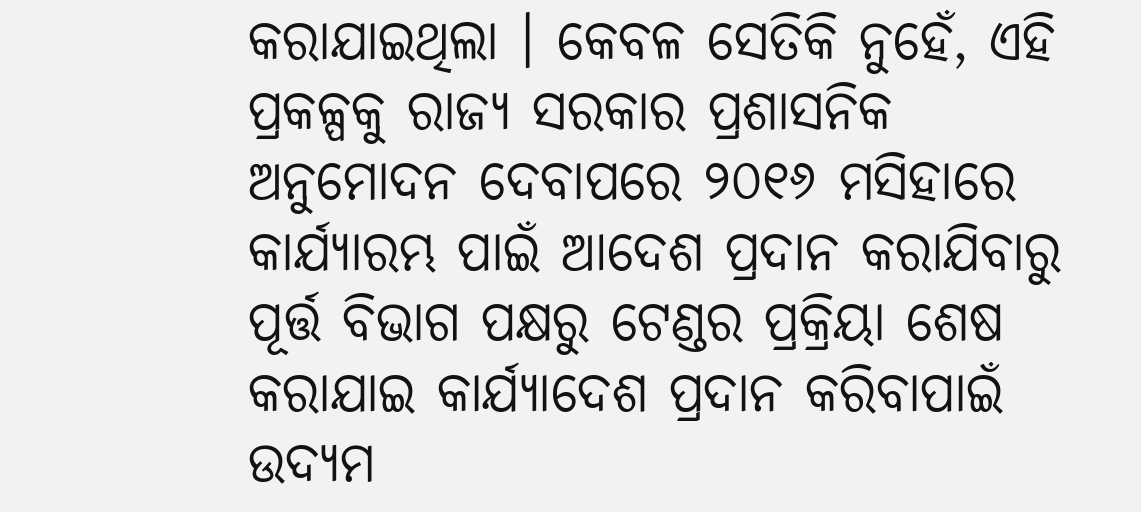କରାଯାଇଥିଲା । କେବଳ ସେତିକି ନୁହେଁ, ଏହି ପ୍ରକଳ୍ପକୁ ରାଜ୍ୟ ସରକାର ପ୍ରଶାସନିକ ଅନୁମୋଦନ ଦେବାପରେ ୨୦୧୬ ମସିହାରେ କାର୍ଯ୍ୟାରମ୍ଭ ପାଇଁ ଆଦେଶ ପ୍ରଦାନ କରାଯିବାରୁ ପୂର୍ତ୍ତ ବିଭାଗ ପକ୍ଷରୁ ଟେଣ୍ଡର ପ୍ରକ୍ରିୟା ଶେଷ କରାଯାଇ କାର୍ଯ୍ୟାଦେଶ ପ୍ରଦାନ କରିବାପାଇଁ ଉଦ୍ୟମ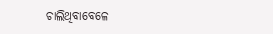ଚାଲିଥିବାବେଳେ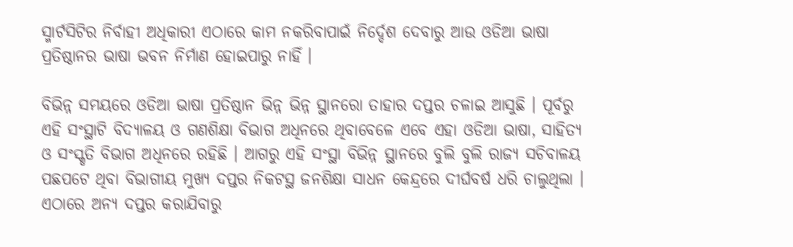ସ୍ମାର୍ଟସିଟିର ନିର୍ବାହୀ ଅଧିକାରୀ ଏଠାରେ କାମ ନକରିବାପାଇଁ ନିର୍ଦ୍ଦେଶ ଦେବାରୁ ଆଉ ଓଡିଆ ଭାଷା ପ୍ରତିଷ୍ଠାନର ଭାଷା ଭବନ ନିର୍ମାଣ ହୋଇପାରୁ ନାହିଁ ।

ବିଭିନ୍ନ ସମୟରେ ଓଡିଆ ଭାଷା ପ୍ରତିଷ୍ଠାନ ଭିନ୍ନ ଭିନ୍ନ ସ୍ଥାନରୋ ତାହାର ଦପ୍ତର ଚଳାଇ ଆସୁଛି । ପୂର୍ବରୁ ଏହି ସଂସ୍ଥାଟି ବିଦ୍ୟାଳୟ ଓ ଗଣଶିକ୍ଷା ବିଭାଗ ଅଧିନରେ ଥିବାବେଳେ ଏବେ ଏହା ଓଡିଆ ଭାଷା, ସାହିତ୍ୟ ଓ ସଂସ୍କୃତି ବିଭାଗ ଅଧିନରେ ରହିଛି । ଆଗରୁ ଏହି ସଂସ୍ଥା ବିଭିନ୍ନ ସ୍ଥାନରେ ବୁଲି ବୁଲି ରାଜ୍ୟ ସଚିବାଳୟ ପଛପଟେ ଥିବା ବିଭାଗୀୟ ମୁଖ୍ୟ ଦପ୍ତର ନିକଟସ୍ଥ ଜନଶିକ୍ଷା ସାଧନ କେନ୍ଦ୍ରରେ ଦୀର୍ଘବର୍ଷ ଧରି ଚାଲୁଥିଲା । ଏଠାରେ ଅନ୍ୟ ଦପ୍ତର କରାଯିବାରୁ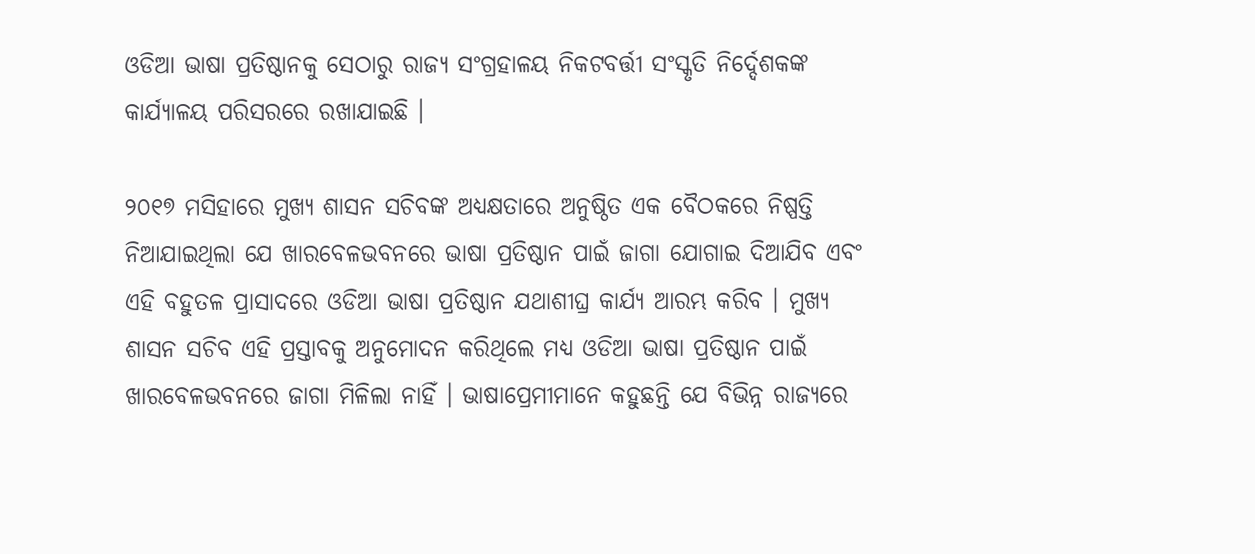ଓଡିଆ ଭାଷା ପ୍ରତିଷ୍ଠାନକୁ ସେଠାରୁ ରାଜ୍ୟ ସଂଗ୍ରହାଳୟ ନିକଟବର୍ତ୍ତୀ ସଂସ୍କୃତି ନିର୍ଦ୍ଦେଶକଙ୍କ କାର୍ଯ୍ୟାଳୟ ପରିସରରେ ରଖାଯାଇଛି ।

୨୦୧୭ ମସିହାରେ ମୁଖ୍ୟ ଶାସନ ସଚିବଙ୍କ ଅଧ୍ୟକ୍ଷତାରେ ଅନୁଷ୍ଠିତ ଏକ ବୈଠକରେ ନିଷ୍ପତ୍ତି ନିଆଯାଇଥିଲା ଯେ ଖାରବେଳଭବନରେ ଭାଷା ପ୍ରତିଷ୍ଠାନ ପାଇଁ ଜାଗା ଯୋଗାଇ ଦିଆଯିବ ଏବଂ ଏହି ବହୁତଳ ପ୍ରାସାଦରେ ଓଡିଆ ଭାଷା ପ୍ରତିଷ୍ଠାନ ଯଥାଶୀଘ୍ର କାର୍ଯ୍ୟ ଆରମ୍ଭ କରିବ । ମୁଖ୍ୟ ଶାସନ ସଚିବ ଏହି ପ୍ରସ୍ତାବକୁ ଅନୁମୋଦନ କରିଥିଲେ ମଧ୍ୟ ଓଡିଆ ଭାଷା ପ୍ରତିଷ୍ଠାନ ପାଇଁ ଖାରବେଳଭବନରେ ଜାଗା ମିଳିଲା ନାହିଁ । ଭାଷାପ୍ରେମୀମାନେ କହୁଛନ୍ତି ଯେ ବିଭିନ୍ନ ରାଜ୍ୟରେ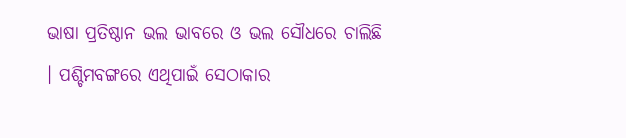ଭାଷା ପ୍ରତିଷ୍ଠାନ ଭଲ ଭାବରେ ଓ ଭଲ ସୌଧରେ ଚାଲିଛି । ପଶ୍ଚିମବଙ୍ଗରେ ଏଥିପାଇଁ ସେଠାକାର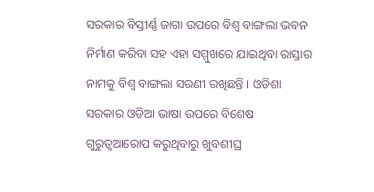ସରକାର ବିସ୍ତୀର୍ଣ୍ଣ ଜାଗା ଉପରେ ବିଶ୍ୱ ବାଙ୍ଗଲା ଭବନ ନିର୍ମାଣ କରିବା ସହ ଏହା ସମ୍ମୁଖରେ ଯାଇଥିବା ରାସ୍ତାର ନାମକୁ ବିଶ୍ୱ ବାଙ୍ଗଲା ସରଣୀ ରଖିଛନ୍ତି । ଓଡିଶା ସରକାର ଓଡିଆ ଭାଷା ଉପରେ ବିଶେଷ ଗୁରୁତ୍ୱଆରୋପ କରୁଥିବାରୁ ଖୁବଶୀଘ୍ର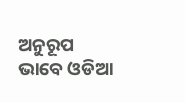ଅନୁରୂପ ଭାବେ ଓଡିଆ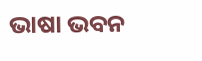ଭାଷା ଭବନ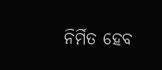ନିର୍ମିତ ହେବ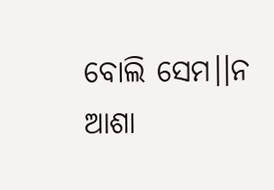ବୋଲି ସେମ।।ନ ଆଶା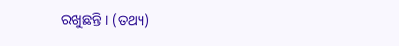ରଖୁଛନ୍ତି । (ତଥ୍ୟ)